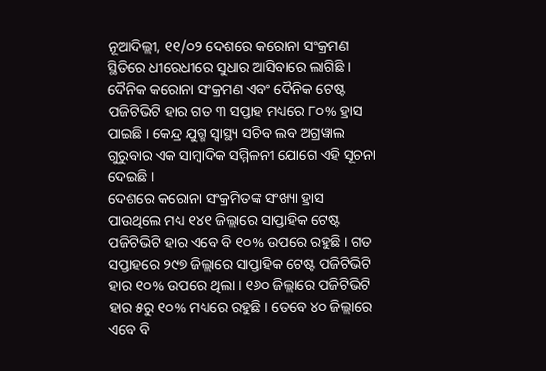ନୂଆଦିଲ୍ଲୀ, ୧୧/୦୨ ଦେଶରେ କରୋନା ସଂକ୍ରମଣ ସ୍ଥିତିରେ ଧୀରେଧୀରେ ସୁଧାର ଆସିବାରେ ଲାଗିଛି । ଦୈନିକ କରୋନା ସଂକ୍ରମଣ ଏବଂ ଦୈନିକ ଟେଷ୍ଟ ପଜିଟିଭିଟି ହାର ଗତ ୩ ସପ୍ତାହ ମଧ୍ୟରେ ୮୦% ହ୍ରାସ ପାଇଛି । କେନ୍ଦ୍ର ଯୁଗ୍ମ ସ୍ୱାସ୍ଥ୍ୟ ସଚିବ ଲବ ଅଗ୍ରୱାଲ ଗୁରୁବାର ଏକ ସାମ୍ବାଦିକ ସମ୍ମିଳନୀ ଯୋଗେ ଏହି ସୂଚନା ଦେଇଛି ।
ଦେଶରେ କରୋନା ସଂକ୍ରମିତଙ୍କ ସଂଖ୍ୟା ହ୍ରାସ ପାଉଥିଲେ ମଧ୍ୟ ୧୪୧ ଜିଲ୍ଲାରେ ସାପ୍ତାହିକ ଟେଷ୍ଟ ପଜିଟିଭିଟି ହାର ଏବେ ବି ୧୦% ଉପରେ ରହୁଛି । ଗତ ସପ୍ତାହରେ ୨୯୭ ଜିଲ୍ଲାରେ ସାପ୍ତାହିକ ଟେଷ୍ଟ ପଜିଟିଭିଟି ହାର ୧୦% ଉପରେ ଥିଲା । ୧୬୦ ଜିଲ୍ଲାରେ ପଜିଟିଭିଟି ହାର ୫ରୁ ୧୦% ମଧ୍ୟରେ ରହୁଛି । ତେବେ ୪୦ ଜିଲ୍ଲାରେ ଏବେ ବି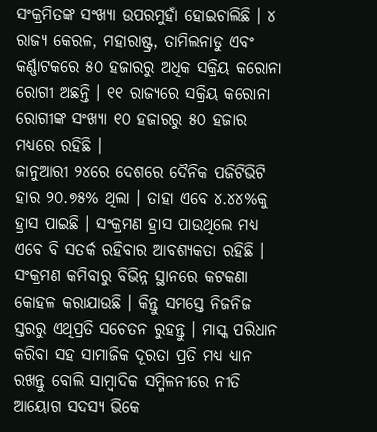ସଂକ୍ରମିତଙ୍କ ସଂଖ୍ୟା ଉପରମୁହାଁ ହୋଇଚାଲିଛି । ୪ ରାଜ୍ୟ କେରଳ, ମହାରାଷ୍ଟ୍ର, ତାମିଲନାଡୁ ଏବଂ କର୍ଣ୍ଣାଟକରେ ୫୦ ହଜାରରୁ ଅଧିକ ସକ୍ରିୟ କରୋନା ରୋଗୀ ଅଛନ୍ତି । ୧୧ ରାଜ୍ୟରେ ସକ୍ରିୟ କରୋନା ରୋଗୀଙ୍କ ସଂଖ୍ୟା ୧୦ ହଜାରରୁ ୫୦ ହଜାର ମଧ୍ୟରେ ରହିଛି ।
ଜାନୁଆରୀ ୨୪ରେ ଦେଶରେ ଦୈନିକ ପଜିଟିଭିଟି ହାର ୨୦.୭୫% ଥିଲା । ତାହା ଏବେ ୪.୪୪%କୁ ହ୍ରାସ ପାଇଛି । ସଂକ୍ରମଣ ହ୍ରାସ ପାଉଥିଲେ ମଧ୍ୟ ଏବେ ବି ସତର୍କ ରହିବାର ଆବଶ୍ୟକତା ରହିଛି । ସଂକ୍ରମଣ କମିବାରୁ ବିଭିନ୍ନ ସ୍ଥାନରେ କଟକଣା କୋହଳ କରାଯାଉଛି । କିନ୍ତୁ ସମସ୍ତେ ନିଜନିଜ ସ୍ତରରୁ ଏଥିପ୍ରତି ସଚେତନ ରୁହନ୍ତୁ । ମାସ୍କ ପରିଧାନ କରିବା ସହ ସାମାଜିକ ଦୂରତା ପ୍ରତି ମଧ୍ୟ ଧ୍ୟାନ ରଖନ୍ତୁ ବୋଲି ସାମ୍ବାଦିକ ସମ୍ମିଳନୀରେ ନୀତି ଆୟୋଗ ସଦସ୍ୟ ଭିକେ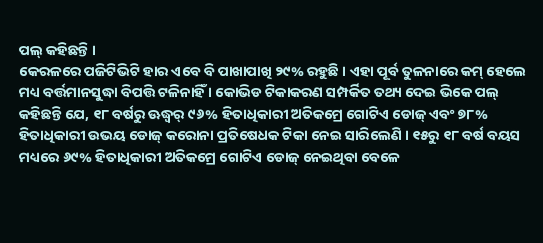ପଲ୍ କହିଛନ୍ତି ।
କେରଳରେ ପଜିଟିଭିଟି ହାର ଏବେ ବି ପାଖାପାଖି ୨୯% ରହୁଛି । ଏହା ପୂର୍ବ ତୁଳନାରେ କମ୍ ହେଲେ ମଧ୍ୟ ବର୍ତ୍ତମାନସୁଦ୍ଧା ବିପତ୍ତି ଟଳିନାହିଁ । କୋଭିଡ ଟିକାକରଣ ସମ୍ପର୍କିତ ତଥ୍ୟ ଦେଇ ଭିକେ ପଲ୍ କହିଛନ୍ତି ଯେ, ୧୮ ବର୍ଷରୁ ଊଦ୍ଧ୍ୱର୍ ୯୬% ହିତାଧିକାରୀ ଅତିକମ୍ରେ ଗୋଟିଏ ଡୋଜ୍ ଏବଂ ୭୮% ହିତାଧିକାରୀ ଉଭୟ ଡୋଜ୍ କରୋନା ପ୍ରତିଷେଧକ ଟିକା ନେଇ ସାରିଲେଣି । ୧୫ରୁ ୧୮ ବର୍ଷ ବୟସ ମଧ୍ୟରେ ୬୯% ହିତାଧିକାରୀ ଅତିକମ୍ରେ ଗୋଟିଏ ଡୋଜ୍ ନେଇଥିବା ବେଳେ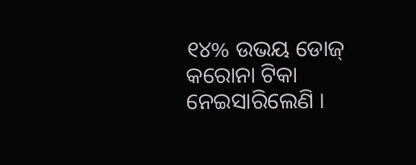୧୪% ଉଭୟ ଡୋଜ୍ କରୋନା ଟିକା ନେଇସାରିଲେଣି ।